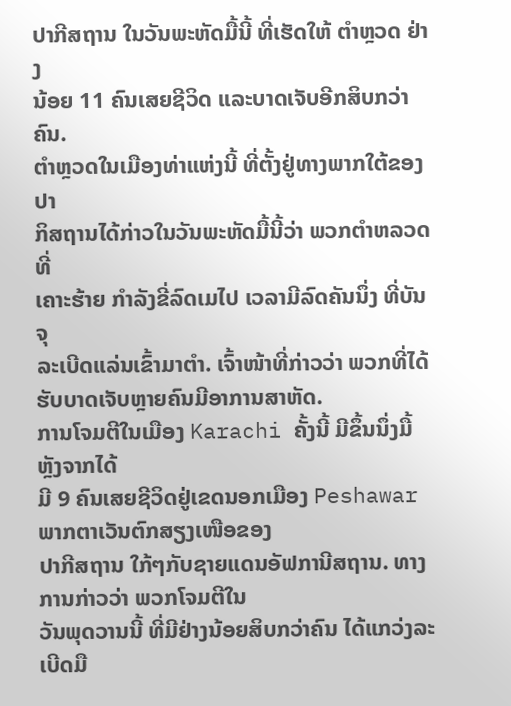ປາກີສຖານ ໃນວັນພະຫັດມື້ນີ້ ທີ່ເຮັດໃຫ້ ຕໍາຫຼວດ ຢ່າງ
ນ້ອຍ 11 ຄົນເສຍຊີວິດ ແລະບາດເຈັບອີກສິບກວ່າຄົນ.
ຕໍາຫຼວດໃນເມືອງທ່າແຫ່ງນີ້ ທີ່ຕັ້ງຢູ່ທາງພາກໃຕ້ຂອງປາ
ກິສຖານໄດ້ກ່າວໃນວັນພະຫັດມື້ນີ້ວ່າ ພວກຕໍາຫລວດທີ່
ເຄາະຮ້າຍ ກໍາລັງຂີ່ລົດເມໄປ ເວລາມີລົດຄັນນຶ່ງ ທີ່ບັນຈຸ
ລະເບີດແລ່ນເຂົ້າມາຕໍາ. ເຈົ້າໜ້າທີ່ກ່າວວ່າ ພວກທີ່ໄດ້
ຮັບບາດເຈັບຫຼາຍຄົນມີອາການສາຫັດ.
ການໂຈມຕີໃນເມືອງ Karachi ຄັ້ງນີ້ ມີຂຶ້ນນຶ່ງມື້ຫຼັງຈາກໄດ້
ມີ 9 ຄົນເສຍຊີວິດຢູ່ເຂດນອກເມືອງ Peshawar ພາກຕາເວັນຕົກສຽງເໜືອຂອງ
ປາກີສຖານ ໃກ້ໆກັບຊາຍແດນອັຟການີສຖານ. ທາງການກ່າວວ່າ ພວກໂຈມຕີໃນ
ວັນພຸດວານນີ້ ທີ່ມີຢ່າງນ້ອຍສິບກວ່າຄົນ ໄດ້ແກວ່ງລະເບີດມື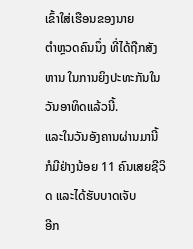ເຂົ້າໃສ່ເຮືອນຂອງນາຍ
ຕໍາຫຼວດຄົນນຶ່ງ ທີ່ໄດ້ຖືກສັງຫານ ໃນການຍິງປະທະກັນໃນວັນອາທິດແລ້ວນີ້.
ແລະໃນວັນອັງຄານຜ່ານມານີ້ ກໍມີຢ່າງນ້ອຍ 11 ຄົນເສຍຊີວິດ ແລະໄດ້ຮັບບາດເຈັບ
ອີກ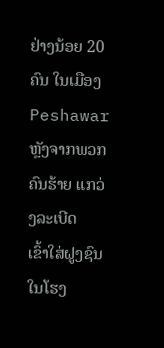ຢ່າງນ້ອຍ 20 ຄົນ ໃນເມືອງ Peshawar ຫຼັງຈາກພວກຄົນຮ້າຍ ແກວ່ງລະເບີດ
ເຂົ້າໃສ່ຝູງຊົນໃນໂຮງ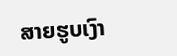ສາຍຮູບເງົາ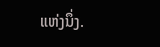ແຫ່ງນຶ່ງ.